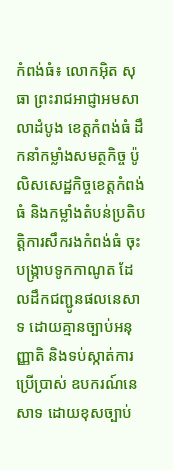កំពង់ធំ៖ លោកអ៊ិត សុធា ព្រះរាជអាជ្ញាអមសាលាដំបូង ខេត្តកំពង់ធំ ដឹកនាំកម្លាំងសមត្ថកិច្ច ប៉ូលិសសេដ្ឋកិច្ចខេត្តកំពង់ធំ និងកម្លាំងតំបន់ប្រតិបត្តិការសឹករងកំពង់ធំ ចុះបង្រ្កាបទូកកាណូត ដែលដឹកជញ្ជូនផលនេសាទ ដោយគ្មានច្បាប់អនុញ្ញាតិ និងទប់ស្កាត់ការប្រើប្រាស់ ឧបករណ៍នេសាទ ដោយខុសច្បាប់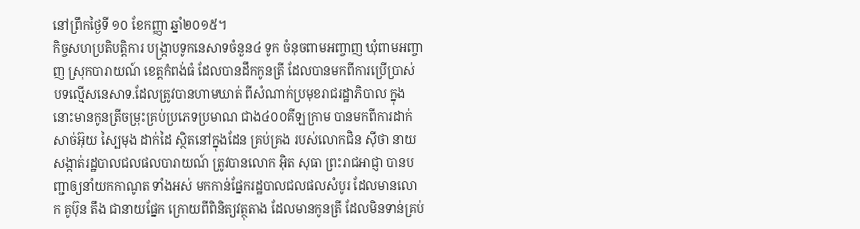នៅព្រឹកថ្ងៃទី ១០ ខែកញ្ញា ឆ្នាំ២០១៥។
កិច្ចសហប្រតិបត្តិការ បង្រ្កាបទូកនេសាទចំនួន៤ ទូក ចំនុចពាមអញ្ចាញ ឃុំពាមអញ្ចាញ ស្រុកបារាយណ៍ ខេត្តកំពង់ធំ ដែលបានដឹកកូនត្រី ដែលបានមកពីការប្រើប្រាស់
បទល្មើសនេសាទ.ដែលត្រូវបានហាមឃាត់ ពីសំណាក់ប្រមុខរាជរដ្ឋាភិបាល ក្នុងនោះមានកូនត្រីចម្រុះគ្រប់ប្រភេទប្រមាណ ជាង៤០០គីឡក្រាម បានមកពីការដាក់សាច់អ៊ុយ ស្បៃមុង ដាក់ដៃ ស្ថិតនៅក្នុងដែន គ្រប់គ្រង របស់លោកជិន ស៊ីថា នាយសង្កាត់រដ្ឋបាលជលផលបារាយណ៍ ត្រូវបានលោក អ៊ិត សុធា ព្រះរាជអាជ្ញា បានបញ្ជាឲ្យនាំយកកាណូត ទាំងអស់ មកកាន់ផ្នែករដ្ឋបាលជលផលសំបូរ ដែលមានលោក គូប៊ុន តឹង ជានាយផ្នែក ក្រោយពីពិនិត្យវត្ថុតាង ដែលមានកូនត្រី ដែលមិនទាន់គ្រប់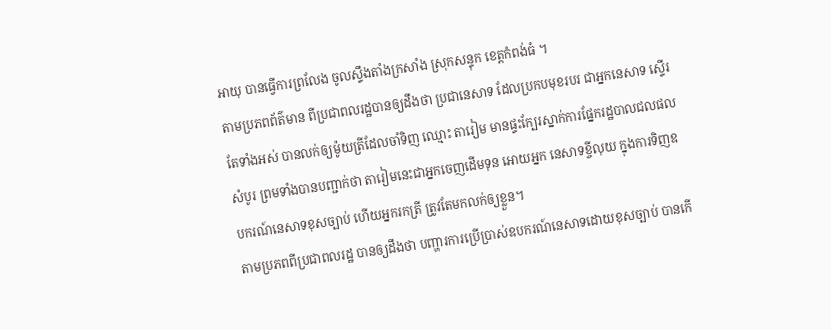អាយុ បានធ្វើការព្រលែង ចូលស្ទឹងតាំងក្រសាំង ស្រុកសន្ទុក ខេត្តកំពង់ធំ ។
តាមប្រភពព័ត៌មាន ពីប្រជាពលរដ្ឋបានឲ្យដឹងថា ប្រជានេសាទ ដែលប្រកបមុខរបរ ជាអ្នកនេសាទ ស្ទើរតែទាំងអស់ បានលក់ឲ្យម៉ូយត្រីដែលចាំទិញ ឈ្មោះ តារៀម មានផ្ទះក្បែរស្នាក់ការផ្នែករដ្ឋបាលជលផលសំបូរ ព្រមទាំងបានបញ្ជាក់ថា តារៀមនេះជាអ្នកចេញដើមទុន អោយអ្នក នេសាទខ្ចីលុយ ក្នុងការទិញឧបករណ៍នេសាទខុសច្បាប់ ហើយអ្នករកត្រី ត្រូវតែមកលក់ឲ្យខ្លួន។
តាមប្រភពពីប្រជាពលរដ្ឋ បានឲ្យដឹងថា បញ្ហារការប្រើប្រាស់ឧបករណ៍នេសាទដោយខុសច្បាប់ បានកើ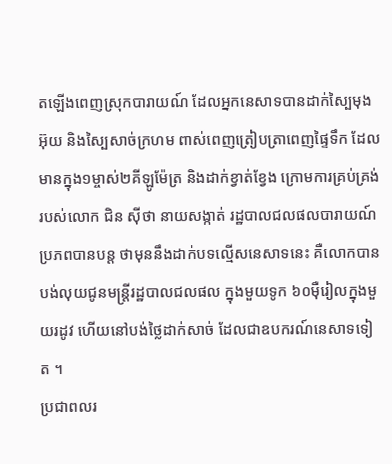តឡើងពេញស្រុកបារាយណ៍ ដែលអ្នកនេសាទបានដាក់ស្បៃមុង អ៊ុយ និងស្បៃសាច់ក្រហម ពាស់ពេញត្រៀបត្រាពេញផ្ទៃទឹក ដែលមានក្នុង១ម្ចាស់២គីឡូម៉ែត្រ និងដាក់ខ្វាត់ខ្វែង ក្រោមការគ្រប់គ្រង់របស់លោក ជិន ស៊ីថា នាយសង្កាត់ រដ្ឋបាលជលផលបារាយណ៍ ប្រភពបានបន្ត ថាមុននឹងដាក់បទល្មើសនេសាទនេះ គឺលោកបាន បង់លុយជូនមន្ត្រីរដ្ឋបាលជលផល ក្នុងមួយទូក ៦០ម៉ឺរៀលក្នុងមួយរដូវ ហើយនៅបង់ថ្លៃដាក់សាច់ ដែលជាឧបករណ៍នេសាទទៀត ។
ប្រជាពលរ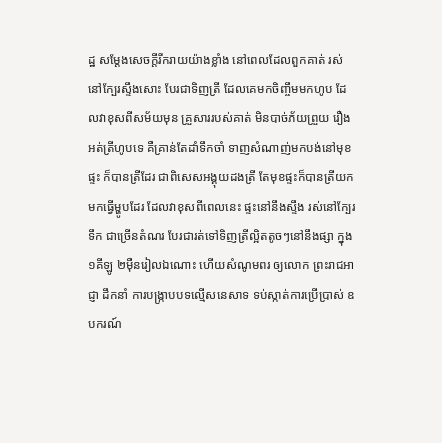ដ្ឋ សម្តែងសេចក្តីរីករាយយ៉ាងខ្លាំង នៅពេលដែលពួកគាត់ រស់នៅក្បែរស្ទឹងសោះ បែរជាទិញត្រី ដែលគេមកចិញ្ចឹមមកហូប ដែលវាខុសពីសម័យមុន គ្រួសាររបស់គាត់ មិនបាច់ភ័យព្រួយ រឿងអត់ត្រីហូបទេ គឺគ្រាន់តែដាំទឹកចាំ ទាញសំណាញ់មកបង់នៅមុខផ្ទះ ក៏បានត្រីដែរ ជាពិសេសអង្គុយដងត្រី តែមុខផ្ទះក៏បានត្រីយកមកធ្វើម្ហូបដែរ ដែលវាខុសពីពេលនេះ ផ្ទះនៅនឹងស្ទឹង រស់នៅក្បែរទឹក ជាច្រើនតំណរ បែរជារត់ទៅទិញត្រីល្អិតតូចៗនៅនឹងផ្សា ក្នុង១គីឡូ ២ម៉ឺនរៀលឯណោះ ហើយសំណូមពរ ឲ្យលោក ព្រះរាជអាជ្ញា ដឹកនាំ ការបង្រ្កាបបទល្មើសនេសាទ ទប់ស្កាត់ការប្រើប្រាស់ ឧបករណ៍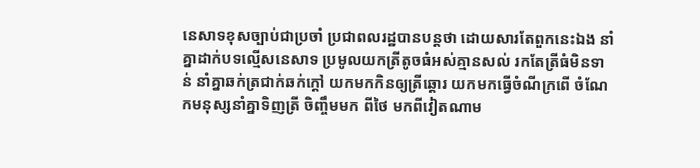នេសាទខុសច្បាប់ជាប្រចាំ ប្រជាពលរដ្ឋបានបន្តថា ដោយសារតែពួកនេះឯង នាំគ្នាដាក់បទល្មើសនេសាទ ប្រមូលយកត្រីតូចធំអស់គ្មានសល់ រកតែត្រីធំមិនទាន់ នាំគ្នាឆក់ត្រជាក់ឆក់ក្តៅ យកមកកិនឲ្យត្រីឆ្តោរ យកមកធ្វើចំណីក្រពើ ចំណែកមនុស្សនាំគ្នាទិញត្រី ចិញ្ចឹមមក ពីថៃ មកពីវៀតណាម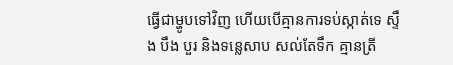ធ្វើជាម្ហូបទៅវិញ ហើយបើគ្មានការទប់ស្កាត់ទេ ស្ទឹង បឹង បួរ និងទន្លេសាប សល់តែទឹក គ្មានត្រី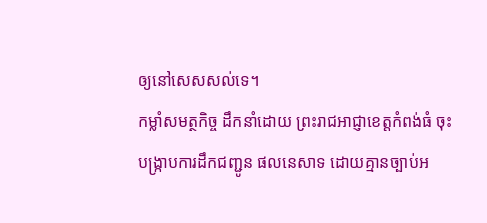ឲ្យនៅសេសសល់ទេ។
កម្លាំសមត្ថកិច្ច ដឹកនាំដោយ ព្រះរាជអាជ្ញាខេត្តកំពង់ធំ ចុះបង្រ្កាបការដឹកជញ្ជូន ផលនេសាទ ដោយគ្មានច្បាប់អ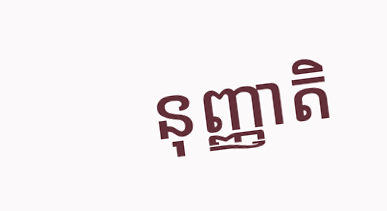នុញ្ញាតិ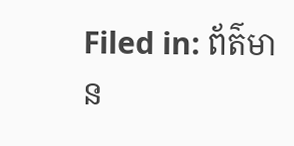Filed in: ព័ត៌មាន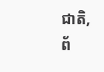ជាតិ, ព័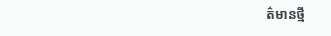ត៌មានថ្មី